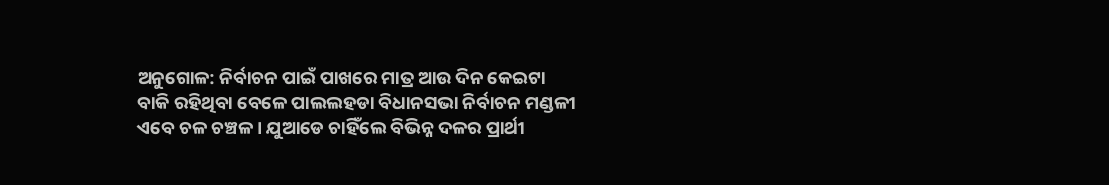ଅନୁଗୋଳ: ନିର୍ବାଚନ ପାଇଁ ପାଖରେ ମାତ୍ର ଆଉ ଦିନ କେଇଟା ବାକି ରହିଥିବା ବେଳେ ପାଲଲହଡା ବିଧାନସଭା ନିର୍ବାଚନ ମଣ୍ଡଳୀ ଏବେ ଚଳ ଚଞ୍ଚଳ । ଯୁଆଡେ ଚାହିଁଲେ ବିଭିନ୍ନ ଦଳର ପ୍ରାର୍ଥୀ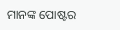ମାନଙ୍କ ପୋଷ୍ଟର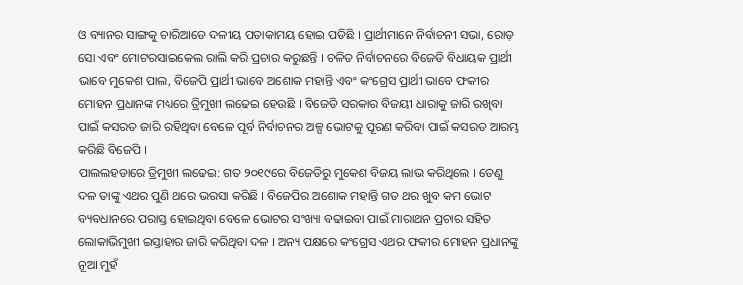ଓ ବ୍ୟାନର ସାଙ୍ଗକୁ ଚାରିଆଡେ ଦଳୀୟ ପତାକାମୟ ହୋଇ ପଡିଛି । ପ୍ରାର୍ଥୀମାନେ ନିର୍ବାଚନୀ ସଭା, ରୋଡ଼ ସୋ ଏବଂ ମୋଟରସାଇକେଲ ରାଲି କରି ପ୍ରଚାର କରୁଛନ୍ତି । ଚଳିତ ନିର୍ବାଚନରେ ବିଜେଡି ବିଧାୟକ ପ୍ରାର୍ଥୀ ଭାବେ ମୁକେଶ ପାଲ, ବିଜେପି ପ୍ରାର୍ଥୀ ଭାବେ ଅଶୋକ ମହାନ୍ତି ଏବଂ କଂଗ୍ରେସ ପ୍ରାର୍ଥୀ ଭାବେ ଫକୀର ମୋହନ ପ୍ରଧାନଙ୍କ ମଧ୍ୟରେ ତ୍ରିମୁଖୀ ଲଢେଇ ହେଉଛି । ବିଜେଡି ସରକାର ବିଜୟୀ ଧାରାକୁ ଜାରି ରଖିବା ପାଇଁ କସରତ ଜାରି ରହିଥିବା ବେଳେ ପୂର୍ବ ନିର୍ବାଚନର ଅଳ୍ପ ଭୋଟକୁ ପୂରଣ କରିବା ପାଇଁ କସରତ ଆରମ୍ଭ କରିଛି ବିଜେପି ।
ପାଲଲହଡାରେ ତ୍ରିମୁଖୀ ଲଢେଇ: ଗତ ୨୦୧୯ରେ ବିଜେଡିରୁ ମୁକେଶ ବିଜୟ ଲାଭ କରିଥିଲେ । ତେଣୁ ଦଳ ତାଙ୍କୁ ଏଥର ପୁଣି ଥରେ ଭରସା କରିଛି । ବିଜେପିର ଅଶୋକ ମହାନ୍ତି ଗତ ଥର ଖୁବ କମ ଭୋଟ ବ୍ୟବଧାନରେ ପରାସ୍ତ ହୋଇଥିବା ବେଳେ ଭୋଟର ସଂଖ୍ୟା ବଢାଇବା ପାଇଁ ମାରାଥନ ପ୍ରଚାର ସହିତ ଲୋକାଭିମୁଖୀ ଇସ୍ତାହାର ଜାରି କରିଥିବା ଦଳ । ଅନ୍ୟ ପକ୍ଷରେ କଂଗ୍ରେସ ଏଥର ଫକୀର ମୋହନ ପ୍ରଧାନଙ୍କୁ ନୂଆ ମୁହଁ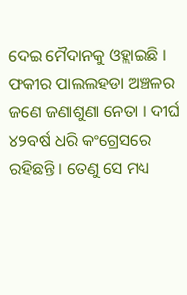ଦେଇ ମୈଦାନକୁ ଓହ୍ଲାଇଛି । ଫକୀର ପାଲଲହଡା ଅଞ୍ଚଳର ଜଣେ ଜଣାଶୁଣା ନେତା । ଦୀର୍ଘ ୪୨ବର୍ଷ ଧରି କଂଗ୍ରେସରେ ରହିଛନ୍ତି । ତେଣୁ ସେ ମଧ୍ୟ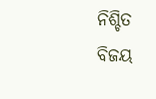ନିଶ୍ଚିତ ବିଜୟ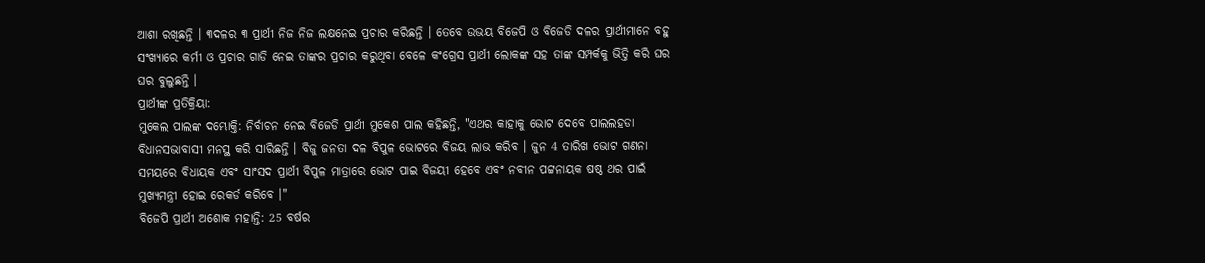ଆଶା ରଖିଛନ୍ତି । ୩ଦଳର ୩ ପ୍ରାର୍ଥୀ ନିଜ ନିଜ ଲକ୍ଷନେଇ ପ୍ରଚାର କରିଛନ୍ତି । ତେବେ ଉଭୟ ବିଜେପି ଓ ବିଜେଡି ଦଳର ପ୍ରାର୍ଥୀମାନେ ବହୁ ସଂଖ୍ୟାରେ କର୍ମୀ ଓ ପ୍ରଚାର ଗାଡି ନେଇ ତାଙ୍କର ପ୍ରଚାର କରୁଥିବା ବେଳେ କଂଗ୍ରେସ ପ୍ରାର୍ଥୀ ଲୋକଙ୍କ ସହ ତାଙ୍କ ସମ୍ପର୍କକୁ ଭିତ୍ତି କରି ଘର ଘର ବୁଲୁଛନ୍ତି ।
ପ୍ରାର୍ଥୀଙ୍କ ପ୍ରତିକ୍ରିୟା:
ମୁକେଲ ପାଲଙ୍କ ଦମ୍ଭୋକ୍ତି: ନିର୍ବାଚନ ନେଇ ବିଜେଡି ପ୍ରାର୍ଥୀ ମୁକେଶ ପାଲ କହିଛନ୍ତି, "ଏଥର କାହାକୁ ଭୋଟ ଦେବେ ପାଲଲହଡା ବିଧାନସଭାବାସୀ ମନସ୍ଥ କରି ସାରିଛନ୍ତି । ବିଜୁ ଜନତା ଦଳ ବିପୁଳ ଭୋଟରେ ବିଜୟ ଲାଭ କରିବ । ଜୁନ 4 ତାରିଖ ଭୋଟ ଗଣନା ସମୟରେ ବିଧାୟକ ଏବଂ ସାଂସଦ ପ୍ରାର୍ଥୀ ବିପୁଳ ମାତ୍ରାରେ ଭୋଟ ପାଇ ବିଜୟୀ ହେବେ ଏବଂ ନବୀନ ପଟ୍ଟନାୟକ ଷଷ୍ଠ ଥର ପାଇଁ ମୁଖ୍ୟମନ୍ତ୍ରୀ ହୋଇ ରେକର୍ଡ କରିବେ ।"
ବିଜେପି ପ୍ରାର୍ଥୀ ଅଶୋକ ମହାନ୍ତି: 25 ବର୍ଷର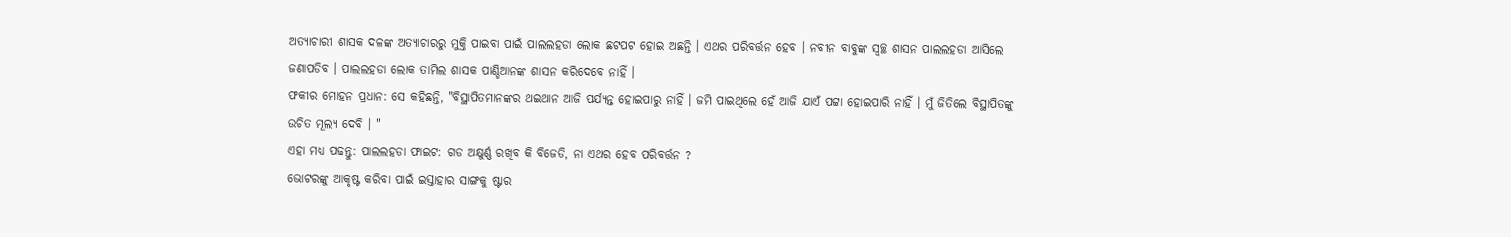ଅତ୍ୟାଚାରୀ ଶାସକ ଦଳଙ୍କ ଅତ୍ୟାଚାରରୁ ମୁକ୍ତି ପାଇବା ପାଇଁ ପାଲଲହଡା ଲୋକ ଛଟପଟ ହୋଇ ଅଛନ୍ତି । ଏଥର ପରିବର୍ତ୍ତନ ହେବ । ନବୀନ ବାବୁଙ୍କ ସ୍ବଚ୍ଛ ଶାସନ ପାଲଲହଡା ଆସିଲେ ଜଣାପଡିବ । ପାଲଲହଡା ଲୋକ ତାମିଲ ଶାସକ ପାଣ୍ଡିଆନଙ୍କ ଶାସନ କରିଦେବେ ନାହିଁ ।
ଫକୀର ମୋହନ ପ୍ରଧାନ: ସେ କହିଛନ୍ତି, "ବିସ୍ଥାପିତମାନଙ୍କର ଥଇଥାନ ଆଜି ପର୍ଯ୍ୟନ୍ତ ହୋଇପାରୁ ନାହିଁ । ଜମି ପାଇଥିଲେ ହେଁ ଆଜି ଯାଏଁ ପଟ୍ଟା ହୋଇପାରି ନାହିଁ । ମୁଁ ଜିତିଲେ ବିସ୍ଥାପିତଙ୍କୁ ଉଚିତ ମୂଲ୍ୟ ଦେବି । "
ଏହା ମଧ୍ୟ ପଢନ୍ତୁ: ପାଲଲହଡା ଫାଇଟ: ଗଡ ଅକ୍ଷୁର୍ଣ୍ଣ ରଖିବ କି ବିଜେଡି, ନା ଏଥର ହେବ ପରିବର୍ତ୍ତନ ?
ଭୋଟରଙ୍କୁ ଆକୃଷ୍ଟ କରିବା ପାଇଁ ଇସ୍ତାହାର ସାଙ୍ଗକୁ ଷ୍ଟାର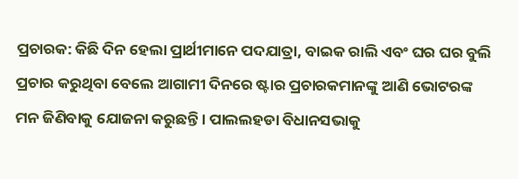ପ୍ରଚାରକ: କିଛି ଦିନ ହେଲା ପ୍ରାର୍ଥୀମାନେ ପଦଯାତ୍ରା, ବାଇକ ରାଲି ଏବଂ ଘର ଘର ବୁଲି ପ୍ରଚାର କରୁଥିବା ବେଲେ ଆଗାମୀ ଦିନରେ ଷ୍ଟାର ପ୍ରଚାରକମାନଙ୍କୁ ଆଣି ଭୋଟରଙ୍କ ମନ ଜିଣିବାକୁ ଯୋଜନା କରୁଛନ୍ତି । ପାଲଲହଡା ବିଧାନସଭାକୁ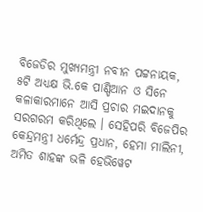ବିଜେଡିର ମୁଖ୍ୟମନ୍ତ୍ରୀ ନବୀନ ପଟ୍ଟନାୟକ, ୫ଟି ଅଧ୍ୟକ୍ଷ ଭି.କେ ପାଣ୍ଡିଆନ ଓ ସିନେ କଳାକାରମାନେ ଆସି ପ୍ରଚାର ମଇଦାନକୁ ସରଗରମ କରିଥିଲେ । ସେହିପରି ବିଜେପିର କେନ୍ଦ୍ରମନ୍ତ୍ରୀ ଧର୍ମେନ୍ଦ୍ର ପ୍ରଧାନ, ହେମା ମାଲିନୀ, ଅମିତ ଶାହଙ୍କ ଭଳି ହେଭିୱେଟ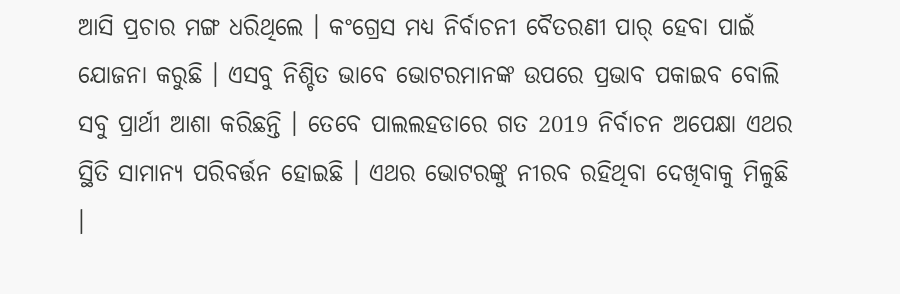ଆସି ପ୍ରଚାର ମଙ୍ଗ ଧରିଥିଲେ । କଂଗ୍ରେସ ମଧ୍ୟ ନିର୍ବାଚନୀ ବୈତରଣୀ ପାର୍ ହେବା ପାଇଁ ଯୋଜନା କରୁଛି । ଏସବୁ ନିଶ୍ଚିତ ଭାବେ ଭୋଟରମାନଙ୍କ ଉପରେ ପ୍ରଭାବ ପକାଇବ ବୋଲି ସବୁ ପ୍ରାର୍ଥୀ ଆଶା କରିଛନ୍ତି । ତେବେ ପାଲଲହଡାରେ ଗତ 2019 ନିର୍ବାଚନ ଅପେକ୍ଷା ଏଥର ସ୍ଥିତି ସାମାନ୍ୟ ପରିବର୍ତ୍ତନ ହୋଇଛି । ଏଥର ଭୋଟରଙ୍କୁ ନୀରବ ରହିଥିବା ଦେଖିବାକୁ ମିଳୁଛି ।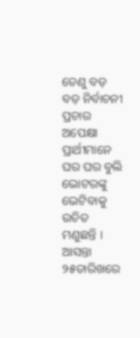ତେଣୁ ବଡ଼ ବଡ଼ ନିର୍ବାଚନୀ ପ୍ରଚାର ଅପେକ୍ଷା ପ୍ରାର୍ଥୀମାନେ ଘର ଘର ବୁଲି ଭୋଟରଙ୍କୁ ଭେଟିବାକୁ ଉଚିତ ମଣୁଛନ୍ତି । ଆସନ୍ତା ୨୫ତାରିଖରେ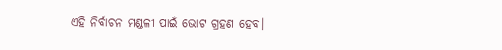ଏହି ନିର୍ବାଚନ ମଣ୍ଡଳୀ ପାଇଁ ଭୋଟ ଗ୍ରହଣ ହେବ।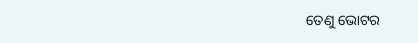ତେଣୁ ଭୋଟର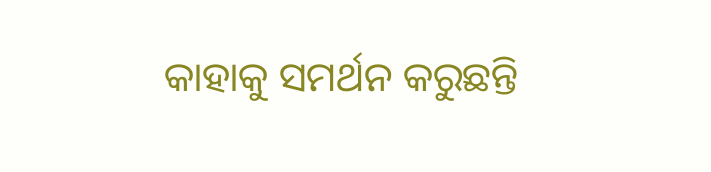କାହାକୁ ସମର୍ଥନ କରୁଛନ୍ତି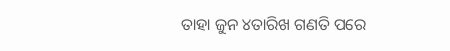ତାହା ଜୁନ ୪ତାରିଖ ଗଣତି ପରେ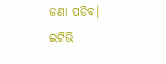ଜଣା ପଡିବ।
ଇଟିଭି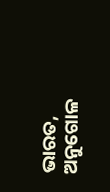ଭାରତ, ଅନୁଗୋଳ